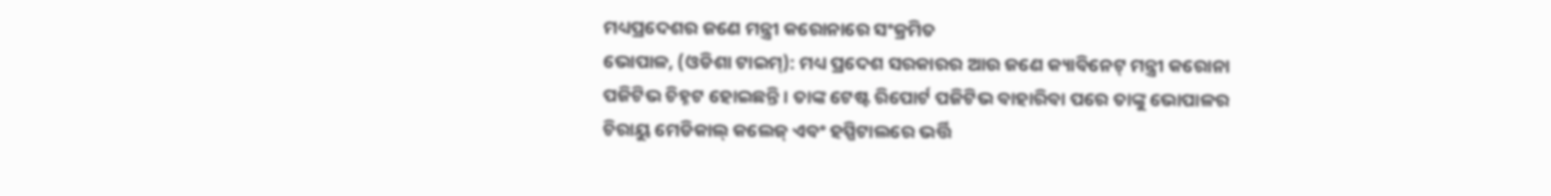ମଧ୍ୟପ୍ରଦେଶର ଜଣେ ମନ୍ତ୍ରୀ କରୋନାରେ ସଂକ୍ରମିତ
ଭୋପାଳ, (ଓଡିଶା ଟାଇମ୍): ମଧ୍ୟ ପ୍ରଦେଶ ସରକାରର ଆଉ ଜଣେ କ୍ୟାବିନେଟ୍ ମନ୍ତ୍ରୀ କରୋନା ପଜିଟିଭ ଚିହ୍ନଟ ହୋଇଛନ୍ତି । ତାଙ୍କ ଟେଷ୍ଟ ରିପୋର୍ଟ ପଜିଟିଭ ବାହାରିବା ପରେ ତାଙ୍କୁ ଭୋପାଳର ଚିରାୟୁ ମେଡିକାଲ୍ କଲେଜ୍ ଏବଂ ହସ୍ପିଟାଲରେ ଭର୍ତ୍ତି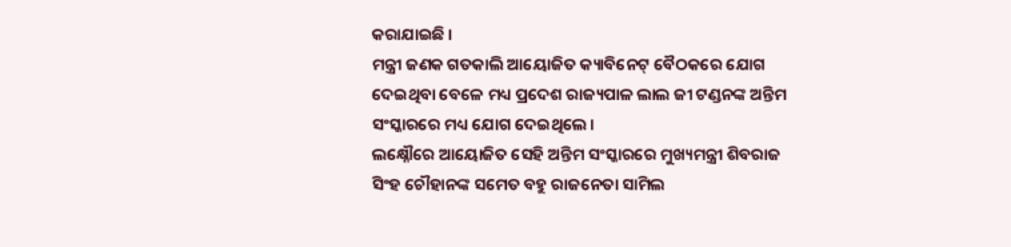କରାଯାଇଛି ।
ମନ୍ତ୍ରୀ ଜଣକ ଗତକାଲି ଆୟୋଜିତ କ୍ୟାବିନେଟ୍ ବୈଠକରେ ଯୋଗ ଦେଇଥିବା ବେଳେ ମଧ୍ୟ ପ୍ରଦେଶ ରାଜ୍ୟପାଳ ଲାଲ ଜୀ ଟଣ୍ଡନଙ୍କ ଅନ୍ତିମ ସଂସ୍କାରରେ ମଧ୍ୟ ଯୋଗ ଦେଇଥିଲେ ।
ଲକ୍ଷ୍ନୌରେ ଆୟୋଜିତ ସେହି ଅନ୍ତିମ ସଂସ୍କାରରେ ମୁଖ୍ୟମନ୍ତ୍ରୀ ଶିବରାଜ ସିଂହ ଚୌହାନଙ୍କ ସମେତ ବହୁ ରାଜନେତା ସାମିଲ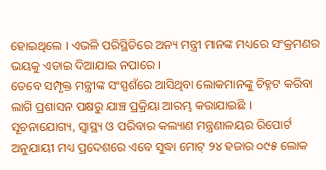ହୋଇଥିଲେ । ଏଭଳି ପରିସ୍ଥିତିରେ ଅନ୍ୟ ମନ୍ତ୍ରୀ ମାନଙ୍କ ମଧ୍ୟରେ ସଂକ୍ରମଣର ଭୟକୁ ଏଡାଇ ଦିଆଯାଇ ନପାରେ ।
ତେବେ ସମ୍ପୃକ୍ତ ମନ୍ତ୍ରୀଙ୍କ ସଂସ୍ପଶଁରେ ଆସିଥିବା ଲୋକମାନଙ୍କୁ ଚିହ୍ନଟ କରିବା ଲାଗି ପ୍ରଶାସନ ପକ୍ଷରୁ ଯାଞ୍ଚ ପ୍ରକ୍ରିୟା ଆରମ୍ଭ କରାଯାଇଛି ।
ସୂଚନାଯୋଗ୍ୟ, ସ୍ୱାସ୍ଥ୍ୟ ଓ ପରିବାର କଲ୍ୟାଣ ମନ୍ତ୍ରଣାଳୟର ରିପୋର୍ଟ ଅନୁଯାୟୀ ମଧ୍ୟ ପ୍ରଦେଶରେ ଏବେ ସୁଦ୍ଧା ମୋଟ୍ ୨୪ ହଜାର ୦୯୫ ଲୋକ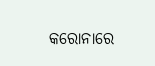କରୋନାରେ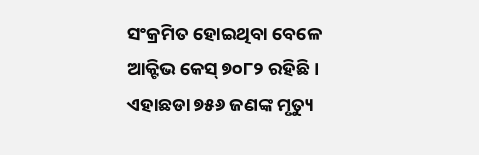ସଂକ୍ରମିତ ହୋଇଥିବା ବେଳେ ଆକ୍ଟିଭ କେସ୍ ୭୦୮୨ ରହିଛି । ଏହାଛଡା ୭୫୬ ଜଣଙ୍କ ମୃତ୍ୟୁ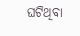ଘଟିଥିବା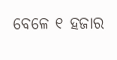ବେଳେ ୧ ହଜାର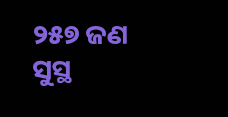୨୫୭ ଜଣ ସୁସ୍ଥ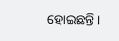ହୋଇଛନ୍ତି ।